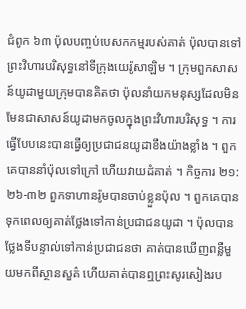ជំពូក ៦៣ ប៉ុលបញ្ចប់បេសកកម្មរបស់គាត់ ប៉ុលបានទៅព្រះវិហារបរិសុទ្ធនៅទីក្រុងយេរ៉ូសាឡិម ។ ក្រុមពួកសាសន៍យូដាមួយក្រុមបានគិតថា ប៉ុលនាំយកមនុស្សដែលមិនមែនជាសាសន៍យូដាមកចូលក្នុងព្រះវិហារបរិសុទ្ធ ។ ការធ្វើបែបនេះបានធ្វើឲ្យប្រជាជនយូដាខឹងយ៉ាងខ្លាំង ។ ពួកគេបាននាំប៉ុលទៅក្រៅ ហើយវាយដំគាត់ ។ កិច្ចការ ២១:២៦-៣២ ពួកទាហានរ៉ូមបានចាប់ខ្លួនប៉ុល ។ ពួកគេបានទុកពេលឲ្យគាត់ថ្លែងទៅកាន់ប្រជាជនយូដា ។ ប៉ុលបានថ្លែងទីបន្ទាល់ទៅកាន់ប្រជាជនថា គាត់បានឃើញពន្លឺមួយមកពីស្ថានសួគ៌ ហើយគាត់បានឮព្រះសូរសៀងរប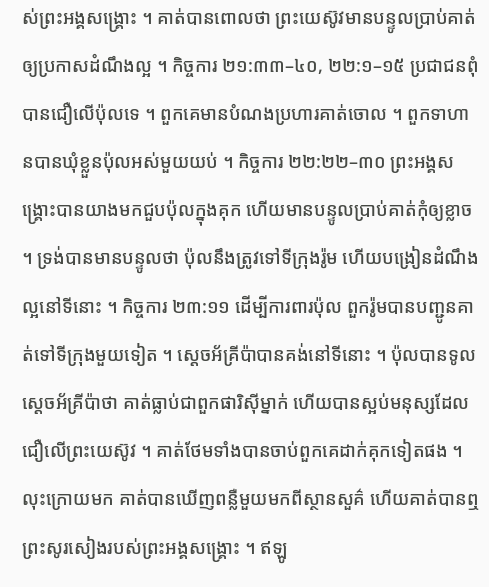ស់ព្រះអង្គសង្គ្រោះ ។ គាត់បានពោលថា ព្រះយេស៊ូវមានបន្ទូលប្រាប់គាត់ឲ្យប្រកាសដំណឹងល្អ ។ កិច្ចការ ២១:៣៣–៤០, ២២:១–១៥ ប្រជាជនពុំបានជឿលើប៉ុលទេ ។ ពួកគេមានបំណងប្រហារគាត់ចោល ។ ពួកទាហានបានឃុំខ្លួនប៉ុលអស់មួយយប់ ។ កិច្ចការ ២២:២២–៣០ ព្រះអង្គសង្គ្រោះបានយាងមកជួបប៉ុលក្នុងគុក ហើយមានបន្ទូលប្រាប់គាត់កុំឲ្យខ្លាច ។ ទ្រង់បានមានបន្ទូលថា ប៉ុលនឹងត្រូវទៅទីក្រុងរ៉ូម ហើយបង្រៀនដំណឹងល្អនៅទីនោះ ។ កិច្ចការ ២៣:១១ ដើម្បីការពារប៉ុល ពួករ៉ូមបានបញ្ជូនគាត់ទៅទីក្រុងមួយទៀត ។ ស្ដេចអ័គ្រីប៉ាបានគង់នៅទីនោះ ។ ប៉ុលបានទូលស្ដេចអ័គ្រីប៉ាថា គាត់ធ្លាប់ជាពួកផារិស៊ីម្នាក់ ហើយបានស្អប់មនុស្សដែលជឿលើព្រះយេស៊ូវ ។ គាត់ថែមទាំងបានចាប់ពួកគេដាក់គុកទៀតផង ។ លុះក្រោយមក គាត់បានឃើញពន្លឺមួយមកពីស្ថានសួគ៌ ហើយគាត់បានឮព្រះសូរសៀងរបស់ព្រះអង្គសង្គ្រោះ ។ ឥឡូ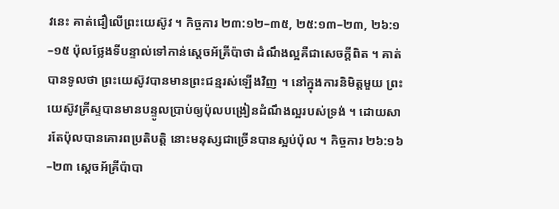វនេះ គាត់ជឿលើព្រះយេស៊ូវ ។ កិច្ចការ ២៣:១២–៣៥, ២៥:១៣–២៣, ២៦:១–១៥ ប៉ុលថ្លែងទីបន្ទាល់ទៅកាន់ស្ដេចអ័គ្រីប៉ាថា ដំណឹងល្អគឺជាសេចក្ដីពិត ។ គាត់បានទូលថា ព្រះយេស៊ូវបានមានព្រះជន្មរស់ឡើងវិញ ។ នៅក្នុងការនិមិត្តមួយ ព្រះយេស៊ូវគ្រីស្ទបានមានបន្ទូលប្រាប់ឲ្យប៉ុលបង្រៀនដំណឹងល្អរបស់ទ្រង់ ។ ដោយសារតែប៉ុលបានគោរពប្រតិបត្តិ នោះមនុស្សជាច្រើនបានស្អប់ប៉ុល ។ កិច្ចការ ២៦:១៦–២៣ ស្ដេចអ័គ្រីប៉ាបា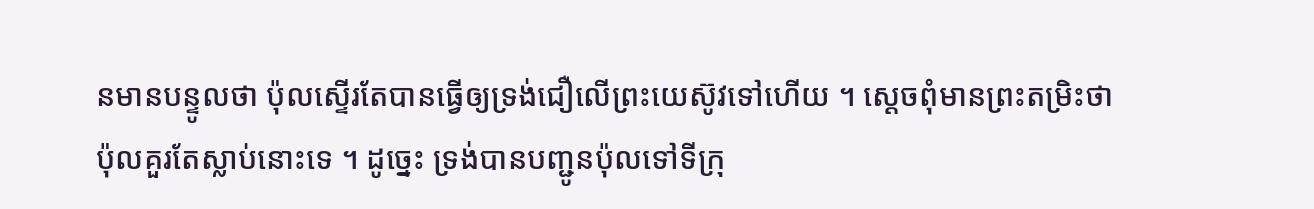នមានបន្ទូលថា ប៉ុលស្ទើរតែបានធ្វើឲ្យទ្រង់ជឿលើព្រះយេស៊ូវទៅហើយ ។ ស្ដេចពុំមានព្រះតម្រិះថា ប៉ុលគួរតែស្លាប់នោះទេ ។ ដូច្នេះ ទ្រង់បានបញ្ជូនប៉ុលទៅទីក្រុ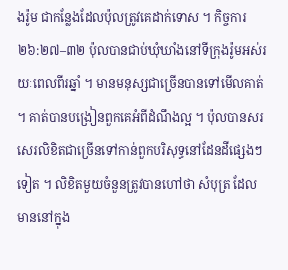ងរ៉ូម ជាកន្លែងដែលប៉ុលត្រូវគេដាក់ទោស ។ កិច្ចការ ២៦:២៧–៣២ ប៉ុលបានជាប់ឃុំឃាំងនៅទីក្រុងរ៉ូមអស់រយៈពេលពីរឆ្នាំ ។ មានមនុស្សជាច្រើនបានទៅមើលគាត់ ។ គាត់បានបង្រៀនពួកគេអំពីដំណឹងល្អ ។ ប៉ុលបានសរសេរលិខិតជាច្រើនទៅកាន់ពួកបរិសុទ្ធនៅដែនដីផ្សេងៗទៀត ។ លិខិតមួយចំនួនត្រូវបានហៅថា សំបុត្រ ដែលមាននៅក្នុង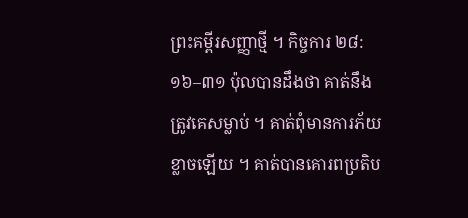ព្រះគម្ពីរសញ្ញាថ្មី ។ កិច្ចការ ២៨:១៦–៣១ ប៉ុលបានដឹងថា គាត់នឹងត្រូវគេសម្លាប់ ។ គាត់ពុំមានការភ័យខ្លាចឡើយ ។ គាត់បានគោរពប្រតិប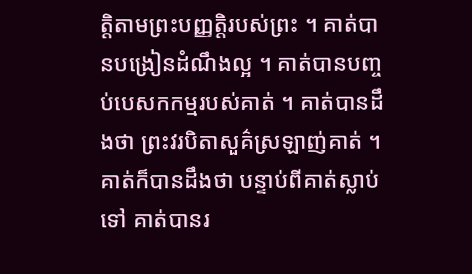ត្តិតាមព្រះបញ្ញត្តិរបស់ព្រះ ។ គាត់បានបង្រៀនដំណឹងល្អ ។ គាត់បានបញ្ចប់បេសកកម្មរបស់គាត់ ។ គាត់បានដឹងថា ព្រះវរបិតាសួគ៌ស្រឡាញ់គាត់ ។ គាត់ក៏បានដឹងថា បន្ទាប់ពីគាត់ស្លាប់ទៅ គាត់បានរ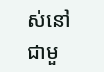ស់នៅជាមួ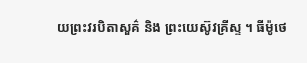យព្រះវរបិតាសួគ៌ និង ព្រះយេស៊ូវគ្រីស្ទ ។ ធីម៉ូថេ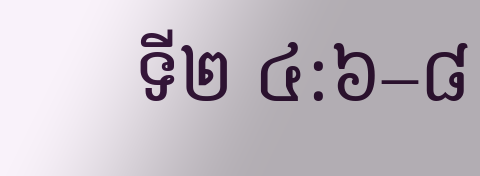ទី២ ៤:៦–៨